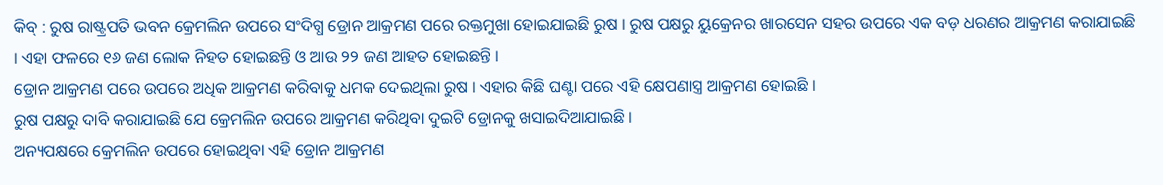କିବ୍ : ରୁଷ ରାଷ୍ଟ୍ରପତି ଭବନ କ୍ରେମଲିନ ଉପରେ ସଂଦିଗ୍ଧ ଡ୍ରୋନ ଆକ୍ରମଣ ପରେ ରକ୍ତମୁଖା ହୋଇଯାଇଛି ରୁଷ । ରୁଷ ପକ୍ଷରୁ ୟୁକ୍ରେନର ଖାରସେନ ସହର ଉପରେ ଏକ ବଡ଼ ଧରଣର ଆକ୍ରମଣ କରାଯାଇଛି । ଏହା ଫଳରେ ୧୬ ଜଣ ଲୋକ ନିହତ ହୋଇଛନ୍ତି ଓ ଆଉ ୨୨ ଜଣ ଆହତ ହୋଇଛନ୍ତି ।
ଡ୍ରୋନ ଆକ୍ରମଣ ପରେ ଉପରେ ଅଧିକ ଆକ୍ରମଣ କରିବାକୁ ଧମକ ଦେଇଥିଲା ରୁଷ । ଏହାର କିଛି ଘଣ୍ଟା ପରେ ଏହି କ୍ଷେପଣାସ୍ତ୍ର ଆକ୍ରମଣ ହୋଇଛି ।
ରୁଷ ପକ୍ଷରୁ ଦାବି କରାଯାଇଛି ଯେ କ୍ରେମଲିନ ଉପରେ ଆକ୍ରମଣ କରିଥିବା ଦୁଇଟି ଡ୍ରୋନକୁ ଖସାଇଦିଆଯାଇଛି ।
ଅନ୍ୟପକ୍ଷରେ କ୍ରେମଲିନ ଉପରେ ହୋଇଥିବା ଏହି ଡ୍ରୋନ ଆକ୍ରମଣ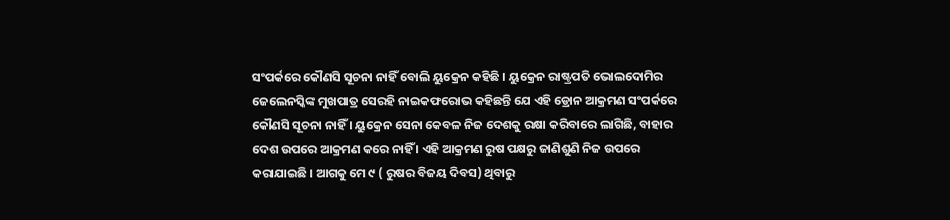ସଂପର୍କରେ କୌଣସି ସୂଚନା ନାହିଁ ବୋଲି ୟୁକ୍ରେନ କହିଛି । ୟୁକ୍ରେନ ରାଷ୍ଟ୍ରପତି ଭୋଲଦୋମିର ଜେଲେନସ୍କିଙ୍କ ମୁଖପାତ୍ର ସେରହି ନାଇକଫରୋଭ କହିଛନ୍ତି ଯେ ଏହି ଡ୍ରୋନ ଆକ୍ରମଣ ସଂପର୍କରେ କୌଣସି ସୂଚନା ନାହିଁ । ୟୁକ୍ରେନ ସେନା କେବଳ ନିଜ ଦେଶକୁ ରକ୍ଷା କରିବାରେ ଲାଗିଛି, ବାହାର ଦେଶ ଉପରେ ଆକ୍ରମଣ କରେ ନାହିଁ । ଏହି ଆକ୍ରମଣ ରୁଷ ପକ୍ଷରୁ ଜାଣିଶୁଣି ନିଜ ଉପରେ କରାଯାଇଛି । ଆଗକୁ ମେ ୯ ( ରୁଷର ବିଜୟ ଦିବସ) ଥିବାରୁ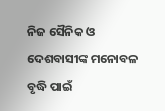ନିଜ ସୈନିକ ଓ ଦେଶବାସୀଙ୍କ ମନୋବଳ ବୃଦ୍ଧି ପାଇଁ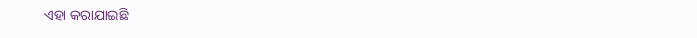ଏହା କରାଯାଇଛି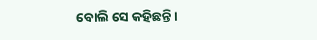ବୋଲି ସେ କହିଛନ୍ତି ।